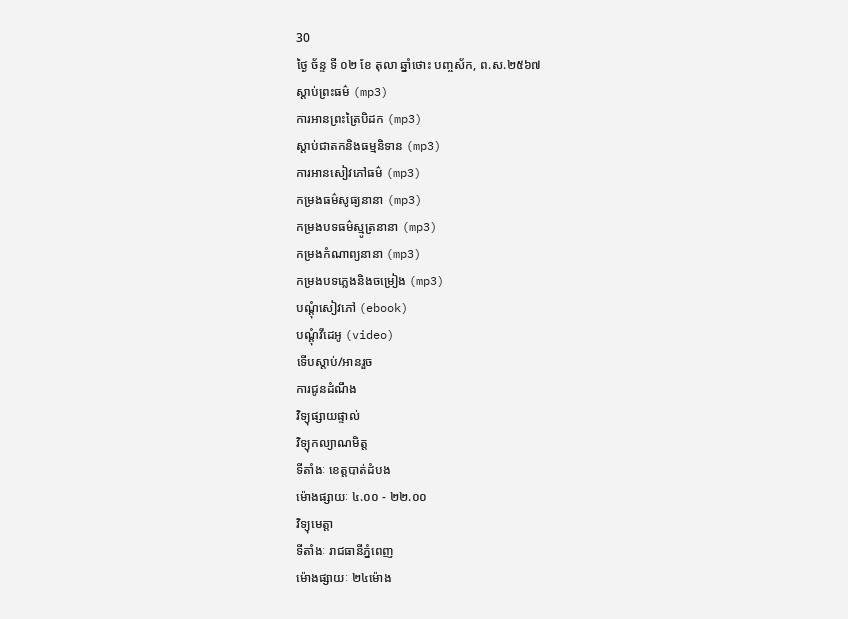30
ថ្ងៃ ច័ន្ទ ទី ០២ ខែ តុលា ឆ្នាំថោះ បញ្ចស័ក, ព.ស.២៥៦៧
ស្តាប់ព្រះធម៌ (mp3)
ការអានព្រះត្រៃបិដក (mp3)
ស្តាប់ជាតកនិងធម្មនិទាន (mp3)
ការអានសៀវភៅធម៌ (mp3)
កម្រងធម៌សូធ្យនានា (mp3)
កម្រងបទធម៌ស្មូត្រនានា (mp3)
កម្រងកំណាព្យនានា (mp3)
កម្រងបទភ្លេងនិងចម្រៀង (mp3)
បណ្តុំសៀវភៅ (ebook)
បណ្តុំវីដេអូ (video)
ទើបស្តាប់/អានរួច
ការជូនដំណឹង
វិទ្យុផ្សាយផ្ទាល់
វិទ្យុកល្យាណមិត្ត
ទីតាំងៈ ខេត្តបាត់ដំបង
ម៉ោងផ្សាយៈ ៤.០០ - ២២.០០
វិទ្យុមេត្តា
ទីតាំងៈ រាជធានីភ្នំពេញ
ម៉ោងផ្សាយៈ ២៤ម៉ោង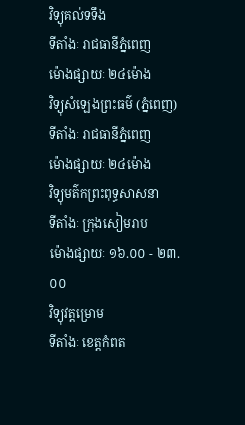វិទ្យុគល់ទទឹង
ទីតាំងៈ រាជធានីភ្នំពេញ
ម៉ោងផ្សាយៈ ២៤ម៉ោង
វិទ្យុសំឡេងព្រះធម៌ (ភ្នំពេញ)
ទីតាំងៈ រាជធានីភ្នំពេញ
ម៉ោងផ្សាយៈ ២៤ម៉ោង
វិទ្យុមត៌កព្រះពុទ្ធសាសនា
ទីតាំងៈ ក្រុងសៀមរាប
ម៉ោងផ្សាយៈ ១៦.០០ - ២៣.០០
វិទ្យុវត្តម្រោម
ទីតាំងៈ ខេត្តកំពត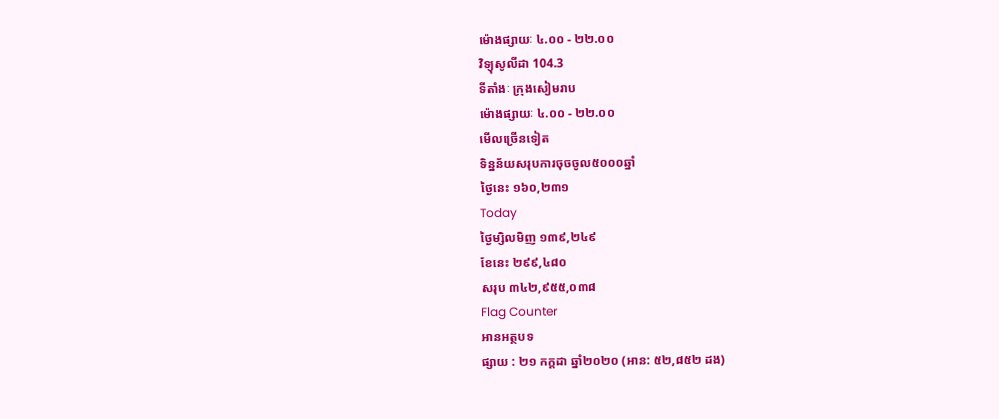ម៉ោងផ្សាយៈ ៤.០០ - ២២.០០
វិទ្យុសូលីដា 104.3
ទីតាំងៈ ក្រុងសៀមរាប
ម៉ោងផ្សាយៈ ៤.០០ - ២២.០០
មើលច្រើនទៀត
ទិន្នន័យសរុបការចុចចូល៥០០០ឆ្នាំ
ថ្ងៃនេះ ១៦០,២៣១
Today
ថ្ងៃម្សិលមិញ ១៣៩,២៤៩
ខែនេះ ២៩៩,៤៨០
សរុប ៣៤២,៩៥៥,០៣៨
Flag Counter
អានអត្ថបទ
ផ្សាយ : ២១ កក្តដា ឆ្នាំ២០២០ (អាន: ៥២,៨៥២ ដង)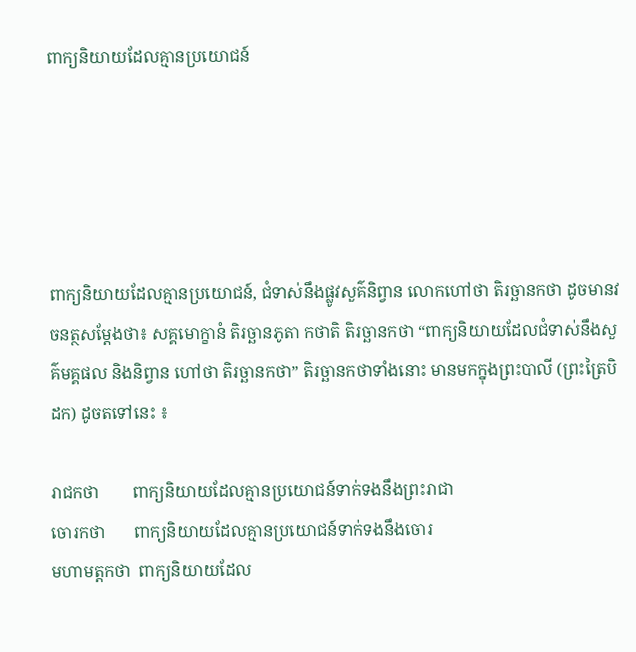ពាក្យនិយាយដែលគ្មានប្រយោជន៍





ពាក្យនិយាយដែលគ្មានប្រយោជន៍, ជំទាស់នឹងផ្លូវសួគ៌និព្វាន លោកហៅថា តិរច្ឆានកថា ដូចមានវចនត្ថសម្តែងថា៖ សគ្គមោក្ខានំ តិរច្ឆានភូតា កថាតិ តិរច្ឆានកថា “ពាក្យនិយាយដែលជំទាស់នឹងសួគ៌មគ្គផល និងនិព្វាន ហៅថា តិរច្ឆានកថា” តិរច្ឆានកថាទាំងនោះ មានមកក្នុងព្រះបាលី (ព្រះត្រៃបិដក) ដូចតទៅនេះ ៖

រាជកថា        ពាក្យនិយាយដែលគ្មានប្រយោជន៍ទាក់ទងនឹងព្រះរាជា
ចោរកថា       ពាក្យនិយាយដែលគ្មានប្រយោជន៍ទាក់ទងនឹងចោរ
មហាមត្តកថា  ពាក្យនិយាយដែល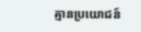គ្មានប្រយោជន៍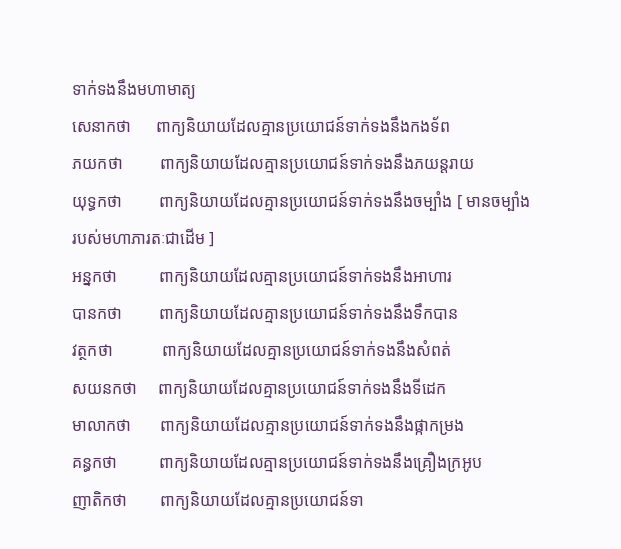ទាក់ទងនឹងមហាមាត្យ
សេនាកថា      ពាក្យនិយាយដែលគ្មានប្រយោជន៍ទាក់ទងនឹងកងទ័ព
ភយកថា         ពាក្យនិយាយដែលគ្មានប្រយោជន៍ទាក់ទងនឹងភយន្តរាយ
យុទ្ធកថា         ពាក្យនិយាយដែលគ្មានប្រយោជន៍ទាក់ទងនឹងចម្បាំង [ មានចម្បាំងរបស់មហាភារតៈជាដើម ]
អន្នកថា          ពាក្យនិយាយដែលគ្មានប្រយោជន៍ទាក់ទងនឹងអាហារ
បានកថា         ពាក្យនិយាយដែលគ្មានប្រយោជន៍ទាក់ទងនឹងទឹកបាន
វត្ថកថា            ពាក្យនិយាយដែលគ្មានប្រយោជន៍ទាក់ទងនឹងសំពត់
សយនកថា     ពាក្យនិយាយដែលគ្មានប្រយោជន៍ទាក់ទងនឹងទីដេក
មាលាកថា       ពាក្យនិយាយដែលគ្មានប្រយោជន៍ទាក់ទងនឹងផ្កាកម្រង
គន្ធកថា          ពាក្យនិយាយដែលគ្មានប្រយោជន៍ទាក់ទងនឹងគ្រឿងក្រអូប
ញាតិកថា        ពាក្យនិយាយដែលគ្មានប្រយោជន៍ទា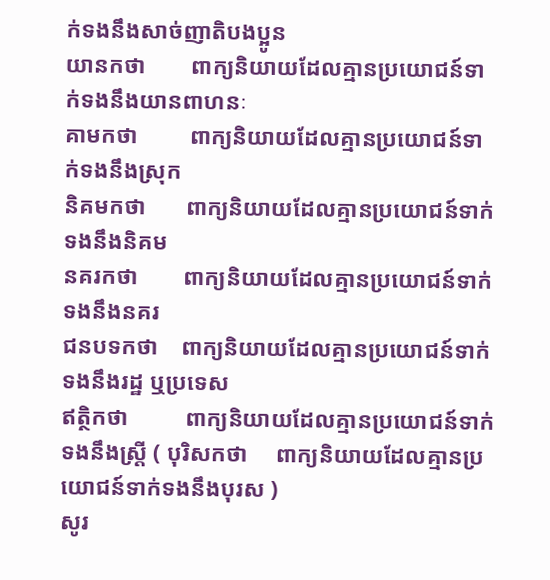ក់ទងនឹងសាច់ញាតិបងប្អូន
យានកថា        ពាក្យនិយាយដែលគ្មានប្រយោជន៍ទាក់ទងនឹងយានពាហនៈ
គាមកថា         ពាក្យនិយាយដែលគ្មានប្រយោជន៍ទាក់ទងនឹងស្រុក
និគមកថា       ពាក្យនិយាយដែលគ្មានប្រយោជន៍ទាក់ទងនឹងនិគម
នគរកថា        ពាក្យនិយាយដែលគ្មានប្រយោជន៍ទាក់ទងនឹងនគរ
ជនបទកថា    ពាក្យនិយាយដែលគ្មានប្រយោជន៍ទាក់ទងនឹងរដ្ឋ ឬប្រទេស
ឥត្ថិកថា          ពាក្យនិយាយដែលគ្មានប្រយោជន៍ទាក់ទងនឹងស្ត្រី ( បុរិសកថា     ពាក្យនិយាយដែលគ្មានប្រយោជន៍ទាក់ទងនឹងបុរស )
សូរ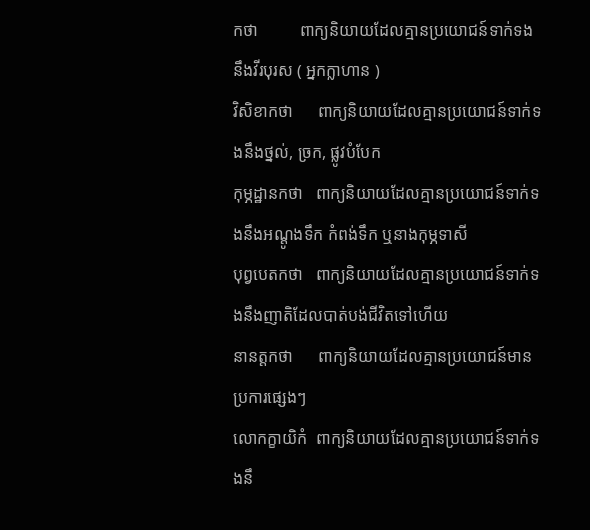កថា          ពាក្យនិយាយដែលគ្មានប្រយោជន៍ទាក់ទងនឹងវីរបុរស ( អ្នកក្លាហាន )
វិសិខាកថា      ពាក្យនិយាយដែលគ្មានប្រយោជន៍ទាក់ទងនឹងថ្នល់, ច្រក, ផ្លូវបំបែក
កុម្ភដ្ឋានកថា   ពាក្យនិយាយដែលគ្មានប្រយោជន៍ទាក់ទងនឹងអណ្តូងទឹក កំពង់ទឹក ឬនាងកុម្ភទាសី
បុព្វបេតកថា   ពាក្យនិយាយដែលគ្មានប្រយោជន៍ទាក់ទងនឹងញាតិដែលបាត់បង់ជីវិតទៅហើយ
នានត្តកថា      ពាក្យនិយាយដែលគ្មានប្រយោជន៍មានប្រការផ្សេងៗ
លោកក្ខាយិកំ  ពាក្យនិយាយដែលគ្មានប្រយោជន៍ទាក់ទងនឹ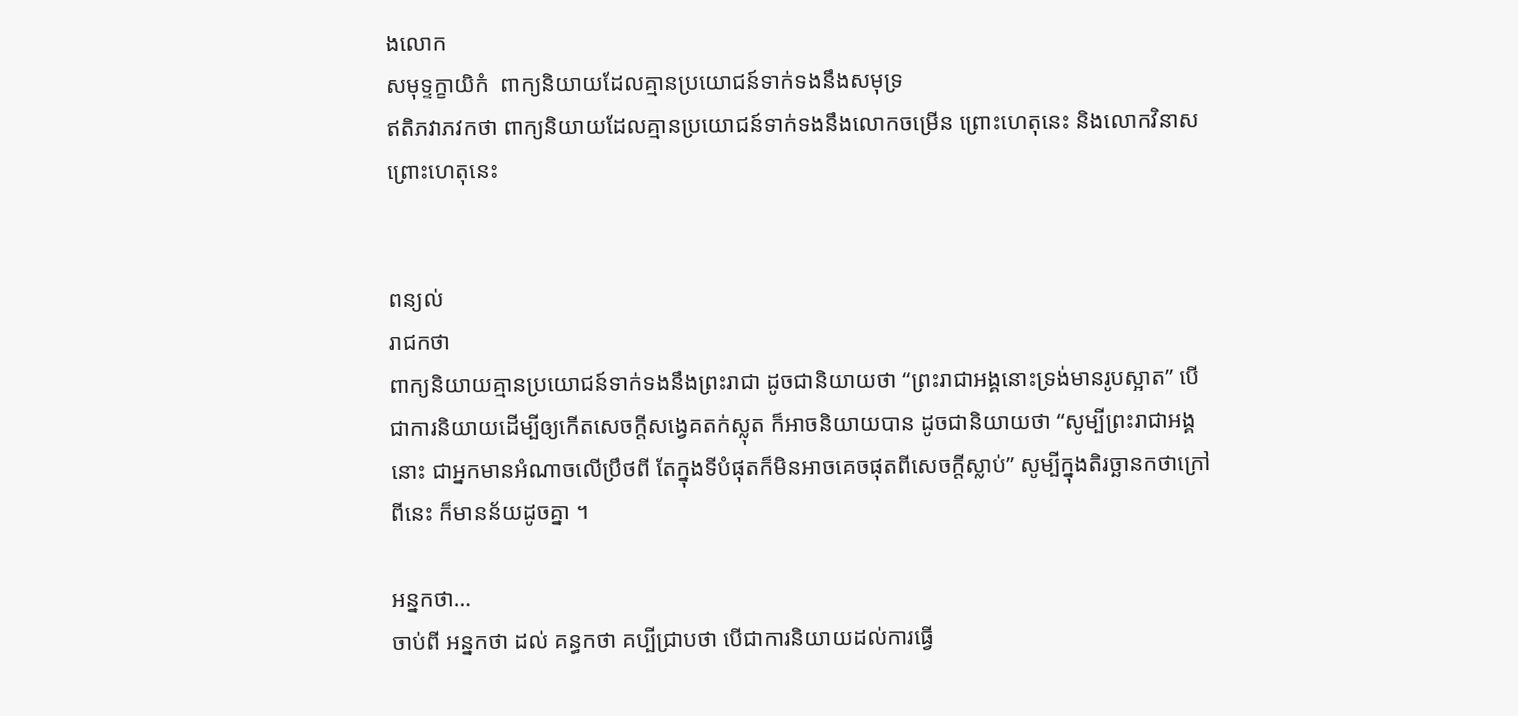ងលោក
សមុទ្ទក្ខាយិកំ  ពាក្យនិយាយដែលគ្មានប្រយោជន៍ទាក់ទងនឹងសមុទ្រ
ឥតិភវាភវកថា ពាក្យនិយាយដែលគ្មានប្រយោជន៍ទាក់ទងនឹងលោកចម្រើន ព្រោះហេតុនេះ និងលោកវិនាសព្រោះហេតុនេះ


ពន្យល់
រាជកថា
ពាក្យនិយាយគ្មានប្រយោជន៍ទាក់ទងនឹងព្រះរាជា ដូចជានិយាយថា “ព្រះរាជាអង្គនោះទ្រង់មានរូបស្អាត” បើជាការនិយាយដើម្បីឲ្យកើតសេចក្តីសង្វេគតក់ស្លុត ក៏អាចនិយាយបាន ដូចជានិយាយថា “សូម្បីព្រះរាជាអង្គនោះ ជាអ្នកមានអំណាចលើប្រឹថពី តែក្នុងទីបំផុតក៏មិនអាចគេចផុតពីសេចក្តីស្លាប់” សូម្បីក្នុងតិរច្ឆានកថាក្រៅពីនេះ ក៏មានន័យដូចគ្នា ។

អន្នកថា…
ចាប់ពី អន្នកថា ដល់ គន្ធកថា គប្បីជ្រាបថា បើជាការនិយាយដល់ការធ្វើ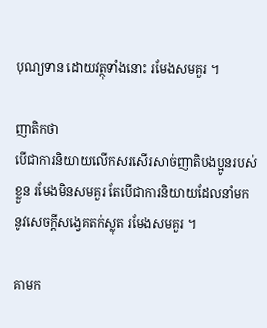បុណ្យទាន ដោយវត្ថុទាំងនោះ រមែងសមគួរ ។

ញាតិកថា
បើជាការនិយាយលើកសរសើរសាច់ញាតិបងប្អូនរបស់ខ្លួន រមែងមិនសមគួរ តែបើជាការនិយាយដែលនាំមកនូវសេចក្តីសង្វេគតក់ស្លុត រមែងសមគួរ ។

គាមក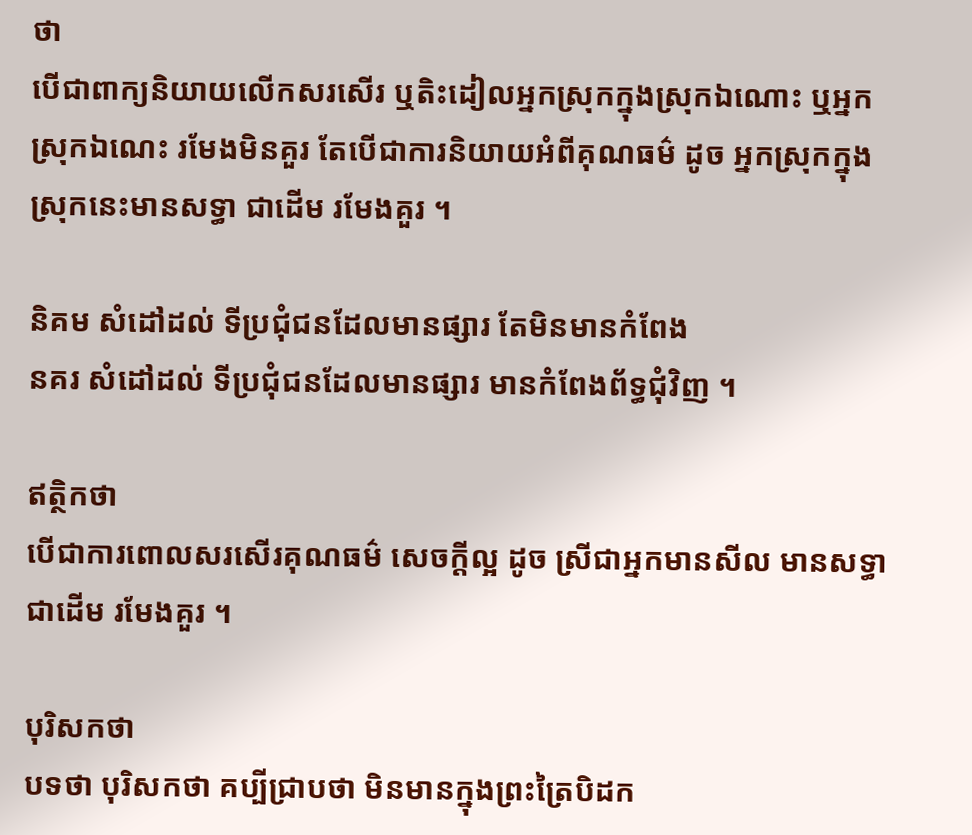ថា
បើជាពាក្យនិយាយលើកសរសើរ ឬតិះដៀលអ្នកស្រុកក្នុងស្រុកឯណោះ ឬអ្នកស្រុកឯណេះ រមែងមិនគួរ តែបើជាការនិយាយអំពីគុណធម៌ ដូច អ្នកស្រុកក្នុងស្រុកនេះមានសទ្ធា ជាដើម រមែងគួរ ។

និគម សំដៅដល់ ទីប្រជុំជនដែលមានផ្សារ តែមិនមានកំពែង
នគរ សំដៅដល់ ទីប្រជុំជនដែលមានផ្សារ មានកំពែងព័ទ្ធជុំវិញ ។

ឥត្ថិកថា
បើជាការពោលសរសើរគុណធម៌ សេចក្តីល្អ ដូច ស្រីជាអ្នកមានសីល មានសទ្ធា ជាដើម រមែងគួរ ។

បុរិសកថា
បទថា បុរិសកថា គប្បីជ្រាបថា មិនមានក្នុងព្រះត្រៃបិដក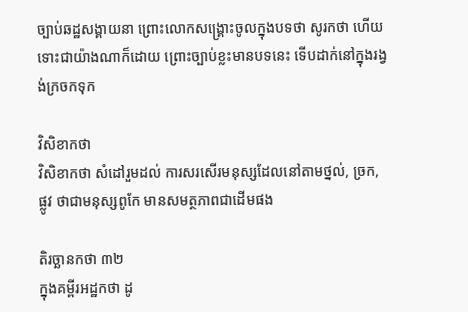ច្បាប់ឆដ្ឋសង្គាយនា ព្រោះលោកសង្គ្រោះចូលក្នុងបទថា សូរកថា ហើយ ទោះជាយ៉ាងណាក៏ដោយ ព្រោះច្បាប់ខ្លះមានបទនេះ ទើបដាក់នៅក្នុងរង្វង់ក្រចកទុក

វិសិខាកថា
វិសិខាកថា សំដៅរួមដល់ ការសរសើរមនុស្សដែលនៅតាមថ្នល់, ច្រក, ផ្លូវ ថាជាមនុស្សពូកែ មានសមត្ថភាពជាដើមផង

តិរច្ឆានកថា ៣២
ក្នុងគម្ពីរអដ្ឋកថា ដូ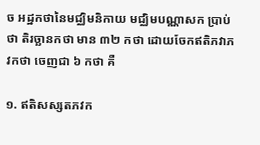ច អដ្ឋកថានៃមជ្ឈិមនិកាយ មជ្ឈិមបណ្ណាសក ប្រាប់ថា តិរច្ឆានកថា មាន ៣២ កថា ដោយចែកឥតិភវាភវកថា ចេញជា ៦ កថា គឺ

១. ឥតិសស្សតភវក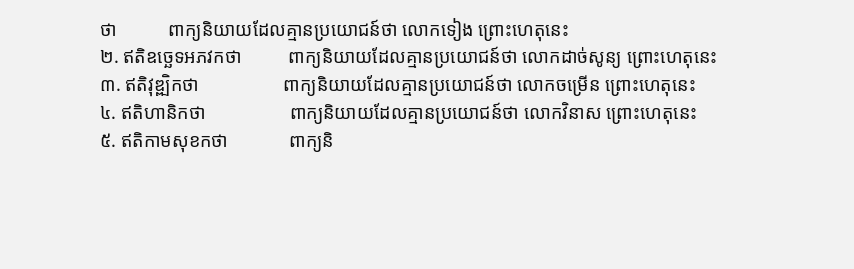ថា           ពាក្យនិយាយដែលគ្មានប្រយោជន៍ថា លោកទៀង ព្រោះហេតុនេះ
២. ឥតិឧច្ឆេទអភវកថា          ពាក្យនិយាយដែលគ្មានប្រយោជន៍ថា លោកដាច់សូន្យ ព្រោះហេតុនេះ
៣. ឥតិវុឌ្ឍិកថា                  ពាក្យនិយាយដែលគ្មានប្រយោជន៍ថា លោកចម្រើន ព្រោះហេតុនេះ
៤. ឥតិហានិកថា                  ពាក្យនិយាយដែលគ្មានប្រយោជន៍ថា លោកវិនាស ព្រោះហេតុនេះ
៥. ឥតិកាមសុខកថា             ពាក្យនិ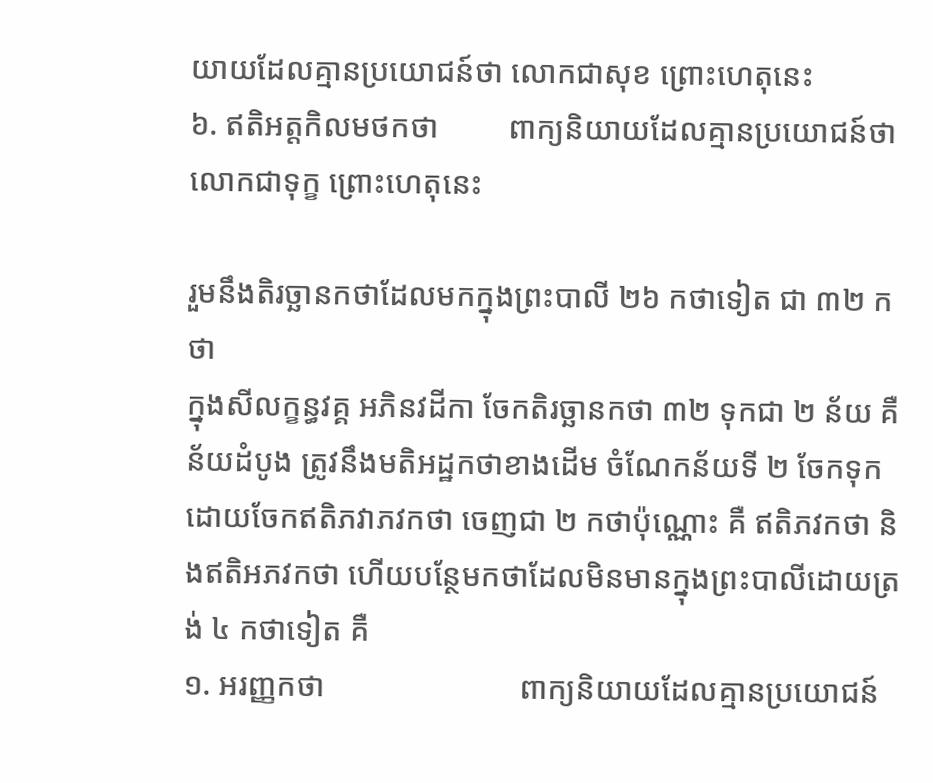យាយដែលគ្មានប្រយោជន៍ថា លោកជាសុខ ព្រោះហេតុនេះ
៦. ឥតិអត្តកិលមថកថា         ពាក្យនិយាយដែលគ្មានប្រយោជន៍ថា លោកជាទុក្ខ ព្រោះហេតុនេះ

រួមនឹងតិរច្ឆានកថាដែលមកក្នុងព្រះបាលី ២៦ កថាទៀត ជា ៣២ កថា
ក្នុងសីលក្ខន្ធវគ្គ អភិនវដីកា ចែកតិរច្ឆានកថា ៣២ ទុកជា ២ ន័យ គឺ ន័យដំបូង ត្រូវនឹងមតិអដ្ឋកថាខាងដើម ចំណែកន័យទី ២ ចែកទុកដោយចែកឥតិភវាភវកថា ចេញជា ២ កថាប៉ុណ្ណោះ គឺ ឥតិភវកថា និងឥតិអភវកថា ហើយបន្ថែមកថាដែលមិនមានក្នុងព្រះបាលីដោយត្រង់ ៤ កថាទៀត គឺ
១. អរញ្ញកថា                         ពាក្យនិយាយដែលគ្មានប្រយោជន៍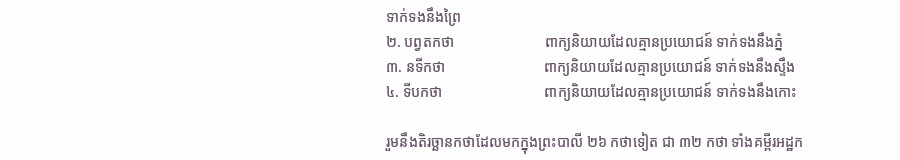ទាក់ទងនឹងព្រៃ
២. បព្វតកថា                         ពាក្យនិយាយដែលគ្មានប្រយោជន៍ ទាក់ទងនឹងភ្នំ
៣. នទីកថា                           ពាក្យនិយាយដែលគ្មានប្រយោជន៍ ទាក់ទងនឹងស្ទឹង
៤. ទីបកថា                            ពាក្យនិយាយដែលគ្មានប្រយោជន៍ ទាក់ទងនឹងកោះ

រួមនឹងតិរច្ឆានកថាដែលមកក្នុងព្រះបាលី ២៦ កថាទៀត ជា ៣២ កថា ទាំងគម្ពីរអដ្ឋក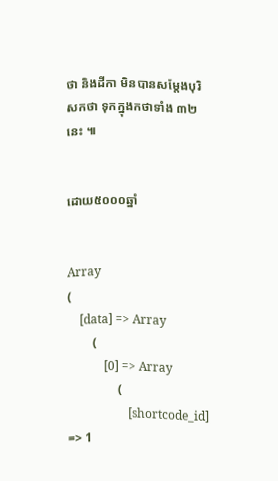ថា និងដីកា មិនបានសម្តែងបុរិសកថា ទុកក្នុងកថាទាំង ៣២ នេះ ៕


ដោយ៥០០០ឆ្នាំ


Array
(
    [data] => Array
        (
            [0] => Array
                (
                    [shortcode_id] => 1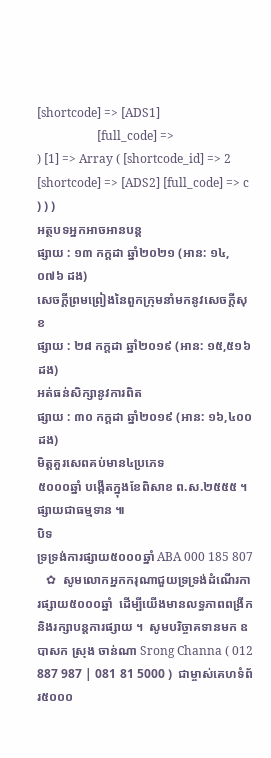[shortcode] => [ADS1]
                    [full_code] =>
) [1] => Array ( [shortcode_id] => 2 [shortcode] => [ADS2] [full_code] => c ) ) )
អត្ថបទអ្នកអាចអានបន្ត
ផ្សាយ : ១៣ កក្តដា ឆ្នាំ២០២១ (អាន: ១៤,០៧៦ ដង)
សេចក្តីព្រមព្រៀងនៃពួកក្រុមនាំមកនូវសេចក្តីសុខ
ផ្សាយ : ២៨ កក្តដា ឆ្នាំ២០១៩ (អាន: ១៥,៥១៦ ដង)
អត់ធន់សិក្សានូវការពិត
ផ្សាយ : ៣០ កក្តដា ឆ្នាំ២០១៩ (អាន: ១៦,៤០០ ដង)
មិត្តគួរសេពគប់មាន៤ប្រភេទ
៥០០០ឆ្នាំ បង្កើតក្នុងខែពិសាខ ព.ស.២៥៥៥ ។ ផ្សាយជាធម្មទាន ៕
បិទ
ទ្រទ្រង់ការផ្សាយ៥០០០ឆ្នាំ ABA 000 185 807
   ✿  សូមលោកអ្នកករុណាជួយទ្រទ្រង់ដំណើរការផ្សាយ៥០០០ឆ្នាំ  ដើម្បីយើងមានលទ្ធភាពពង្រីកនិងរក្សាបន្តការផ្សាយ ។  សូមបរិច្ចាគទានមក ឧបាសក ស្រុង ចាន់ណា Srong Channa ( 012 887 987 | 081 81 5000 )  ជាម្ចាស់គេហទំព័រ៥០០០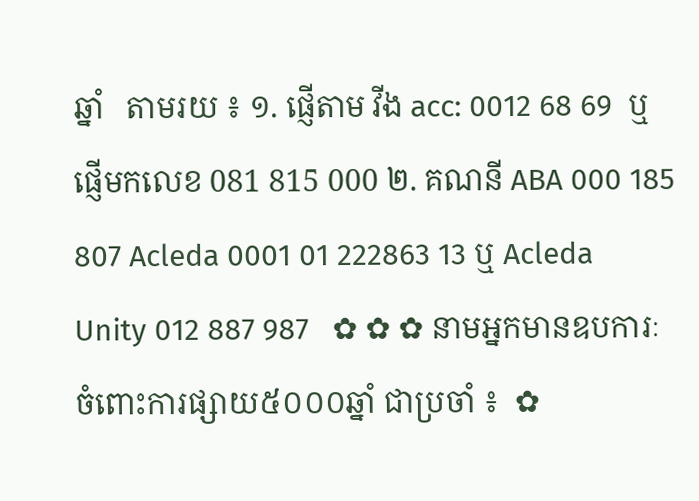ឆ្នាំ   តាមរយ ៖ ១. ផ្ញើតាម វីង acc: 0012 68 69  ឬផ្ញើមកលេខ 081 815 000 ២. គណនី ABA 000 185 807 Acleda 0001 01 222863 13 ឬ Acleda Unity 012 887 987   ✿ ✿ ✿ នាមអ្នកមានឧបការៈចំពោះការផ្សាយ៥០០០ឆ្នាំ ជាប្រចាំ ៖  ✿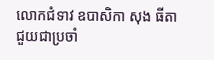លោកជំទាវ ឧបាសិកា សុង ធីតា ជួយជាប្រចាំ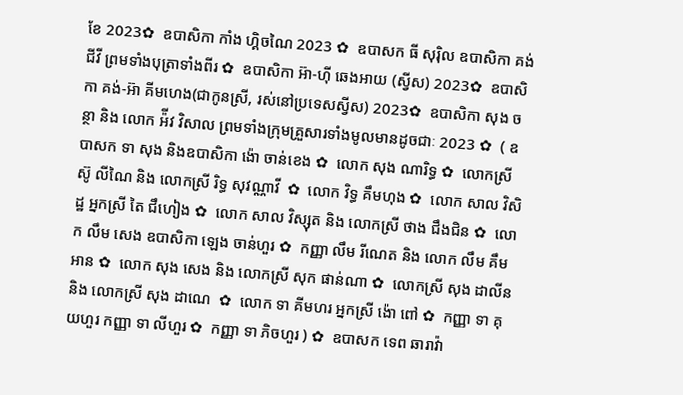ខែ 2023✿  ឧបាសិកា កាំង ហ្គិចណៃ 2023 ✿  ឧបាសក ធី សុរ៉ិល ឧបាសិកា គង់ ជីវី ព្រមទាំងបុត្រាទាំងពីរ ✿  ឧបាសិកា អ៊ា-ហុី ឆេងអាយ (ស្វីស) 2023✿  ឧបាសិកា គង់-អ៊ា គីមហេង(ជាកូនស្រី, រស់នៅប្រទេសស្វីស) 2023✿  ឧបាសិកា សុង ចន្ថា និង លោក អ៉ីវ វិសាល ព្រមទាំងក្រុមគ្រួសារទាំងមូលមានដូចជាៈ 2023 ✿  ( ឧបាសក ទា សុង និងឧបាសិកា ង៉ោ ចាន់ខេង ✿  លោក សុង ណារិទ្ធ ✿  លោកស្រី ស៊ូ លីណៃ និង លោកស្រី រិទ្ធ សុវណ្ណាវី  ✿  លោក វិទ្ធ គឹមហុង ✿  លោក សាល វិសិដ្ឋ អ្នកស្រី តៃ ជឹហៀង ✿  លោក សាល វិស្សុត និង លោកស្រី ថាង ជឹងជិន ✿  លោក លឹម សេង ឧបាសិកា ឡេង ចាន់ហួរ ✿  កញ្ញា លឹម រីណេត និង លោក លឹម គឹមអាន ✿  លោក សុង សេង និង លោកស្រី សុក ផាន់ណា ✿  លោកស្រី សុង ដាលីន និង លោកស្រី សុង ដាណេ  ✿  លោក ទា គីមហរ អ្នកស្រី ង៉ោ ពៅ ✿  កញ្ញា ទា គុយហួរ កញ្ញា ទា លីហួរ ✿  កញ្ញា ទា ភិចហួរ ) ✿  ឧបាសក ទេព ឆារាវ៉ា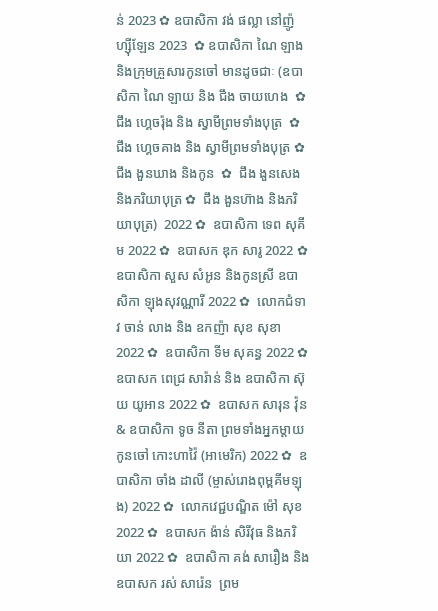ន់ 2023 ✿ ឧបាសិកា វង់ ផល្លា នៅញ៉ូហ្ស៊ីឡែន 2023  ✿ ឧបាសិកា ណៃ ឡាង និងក្រុមគ្រួសារកូនចៅ មានដូចជាៈ (ឧបាសិកា ណៃ ឡាយ និង ជឹង ចាយហេង  ✿  ជឹង ហ្គេចរ៉ុង និង ស្វាមីព្រមទាំងបុត្រ  ✿ ជឹង ហ្គេចគាង និង ស្វាមីព្រមទាំងបុត្រ ✿   ជឹង ងួនឃាង និងកូន  ✿  ជឹង ងួនសេង និងភរិយាបុត្រ ✿  ជឹង ងួនហ៊ាង និងភរិយាបុត្រ)  2022 ✿  ឧបាសិកា ទេព សុគីម 2022 ✿  ឧបាសក ឌុក សារូ 2022 ✿  ឧបាសិកា សួស សំអូន និងកូនស្រី ឧបាសិកា ឡុងសុវណ្ណារី 2022 ✿  លោកជំទាវ ចាន់ លាង និង ឧកញ៉ា សុខ សុខា 2022 ✿  ឧបាសិកា ទីម សុគន្ធ 2022 ✿   ឧបាសក ពេជ្រ សារ៉ាន់ និង ឧបាសិកា ស៊ុយ យូអាន 2022 ✿  ឧបាសក សារុន វ៉ុន & ឧបាសិកា ទូច នីតា ព្រមទាំងអ្នកម្តាយ កូនចៅ កោះហាវ៉ៃ (អាមេរិក) 2022 ✿  ឧបាសិកា ចាំង ដាលី (ម្ចាស់រោងពុម្ពគីមឡុង) 2022 ✿  លោកវេជ្ជបណ្ឌិត ម៉ៅ សុខ 2022 ✿  ឧបាសក ង៉ាន់ សិរីវុធ និងភរិយា 2022 ✿  ឧបាសិកា គង់ សារឿង និង ឧបាសក រស់ សារ៉េន  ព្រម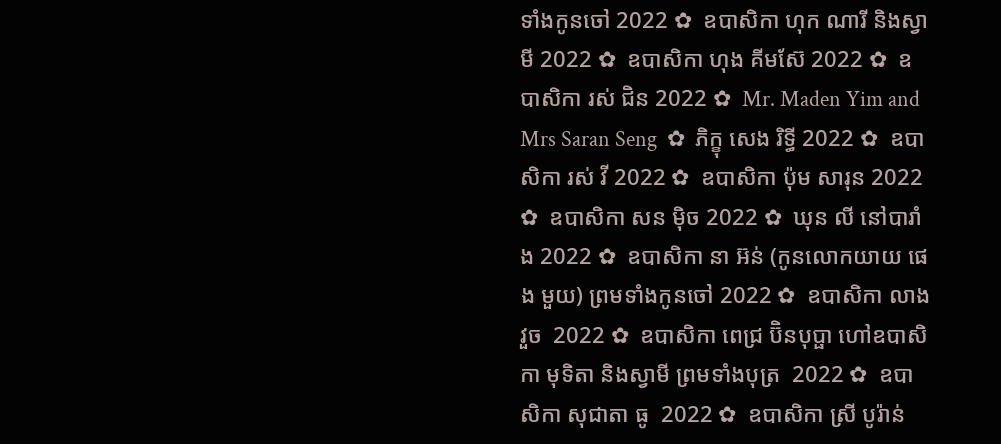ទាំងកូនចៅ 2022 ✿  ឧបាសិកា ហុក ណារី និងស្វាមី 2022 ✿  ឧបាសិកា ហុង គីមស៊ែ 2022 ✿  ឧបាសិកា រស់ ជិន 2022 ✿  Mr. Maden Yim and Mrs Saran Seng  ✿  ភិក្ខុ សេង រិទ្ធី 2022 ✿  ឧបាសិកា រស់ វី 2022 ✿  ឧបាសិកា ប៉ុម សារុន 2022 ✿  ឧបាសិកា សន ម៉ិច 2022 ✿  ឃុន លី នៅបារាំង 2022 ✿  ឧបាសិកា នា អ៊ន់ (កូនលោកយាយ ផេង មួយ) ព្រមទាំងកូនចៅ 2022 ✿  ឧបាសិកា លាង វួច  2022 ✿  ឧបាសិកា ពេជ្រ ប៊ិនបុប្ផា ហៅឧបាសិកា មុទិតា និងស្វាមី ព្រមទាំងបុត្រ  2022 ✿  ឧបាសិកា សុជាតា ធូ  2022 ✿  ឧបាសិកា ស្រី បូរ៉ាន់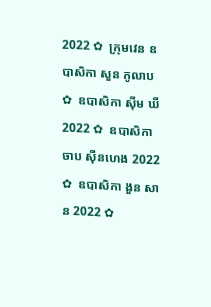2022 ✿  ក្រុមវេន ឧបាសិកា សួន កូលាប ✿  ឧបាសិកា ស៊ីម ឃី 2022 ✿  ឧបាសិកា ចាប ស៊ីនហេង 2022 ✿  ឧបាសិកា ងួន សាន 2022 ✿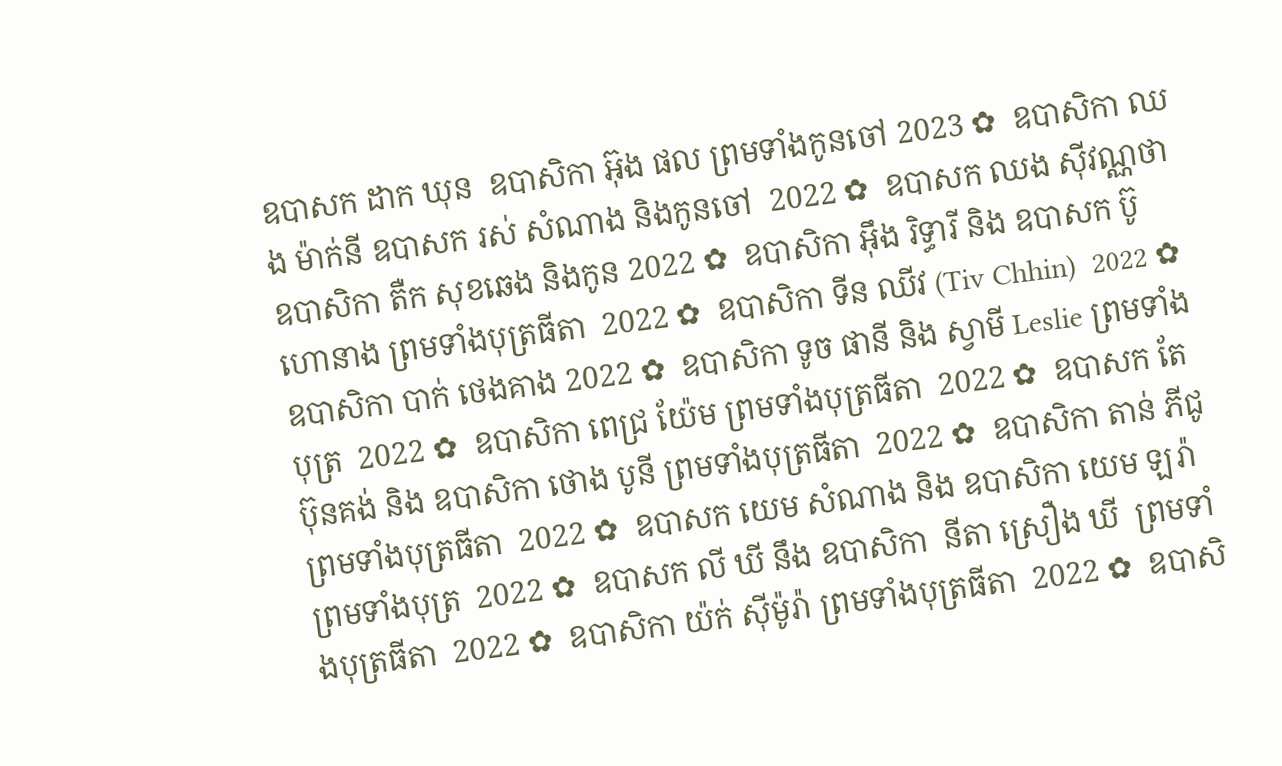ឧបាសក ដាក ឃុន  ឧបាសិកា អ៊ុង ផល ព្រមទាំងកូនចៅ 2023 ✿  ឧបាសិកា ឈង ម៉ាក់នី ឧបាសក រស់ សំណាង និងកូនចៅ  2022 ✿  ឧបាសក ឈង សុីវណ្ណថា ឧបាសិកា តឺក សុខឆេង និងកូន 2022 ✿  ឧបាសិកា អុឹង រិទ្ធារី និង ឧបាសក ប៊ូ ហោនាង ព្រមទាំងបុត្រធីតា  2022 ✿  ឧបាសិកា ទីន ឈីវ (Tiv Chhin)  2022 ✿  ឧបាសិកា បាក់ ថេងគាង 2022 ✿  ឧបាសិកា ទូច ផានី និង ស្វាមី Leslie ព្រមទាំងបុត្រ  2022 ✿  ឧបាសិកា ពេជ្រ យ៉ែម ព្រមទាំងបុត្រធីតា  2022 ✿  ឧបាសក តែ ប៊ុនគង់ និង ឧបាសិកា ថោង បូនី ព្រមទាំងបុត្រធីតា  2022 ✿  ឧបាសិកា តាន់ ភីជូ ព្រមទាំងបុត្រធីតា  2022 ✿  ឧបាសក យេម សំណាង និង ឧបាសិកា យេម ឡរ៉ា ព្រមទាំងបុត្រ  2022 ✿  ឧបាសក លី ឃី នឹង ឧបាសិកា  នីតា ស្រឿង ឃី  ព្រមទាំងបុត្រធីតា  2022 ✿  ឧបាសិកា យ៉ក់ សុីម៉ូរ៉ា ព្រមទាំងបុត្រធីតា  2022 ✿  ឧបាសិ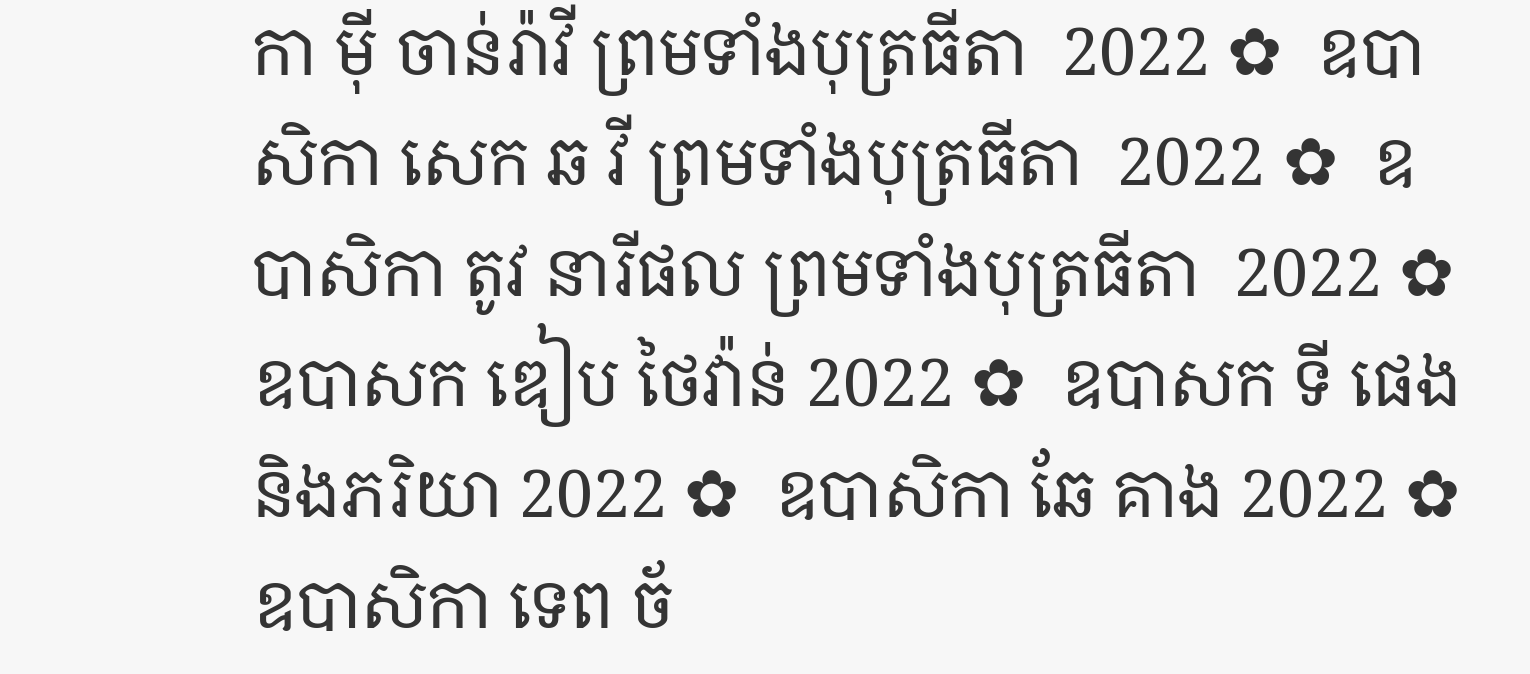កា មុី ចាន់រ៉ាវី ព្រមទាំងបុត្រធីតា  2022 ✿  ឧបាសិកា សេក ឆ វី ព្រមទាំងបុត្រធីតា  2022 ✿  ឧបាសិកា តូវ នារីផល ព្រមទាំងបុត្រធីតា  2022 ✿  ឧបាសក ឌៀប ថៃវ៉ាន់ 2022 ✿  ឧបាសក ទី ផេង និងភរិយា 2022 ✿  ឧបាសិកា ឆែ គាង 2022 ✿  ឧបាសិកា ទេព ច័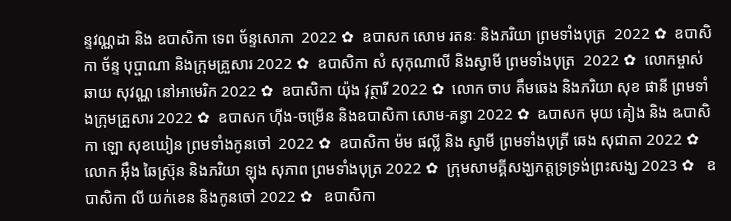ន្ទវណ្ណដា និង ឧបាសិកា ទេព ច័ន្ទសោភា  2022 ✿  ឧបាសក សោម រតនៈ និងភរិយា ព្រមទាំងបុត្រ  2022 ✿  ឧបាសិកា ច័ន្ទ បុប្ផាណា និងក្រុមគ្រួសារ 2022 ✿  ឧបាសិកា សំ សុកុណាលី និងស្វាមី ព្រមទាំងបុត្រ  2022 ✿  លោកម្ចាស់ ឆាយ សុវណ្ណ នៅអាមេរិក 2022 ✿  ឧបាសិកា យ៉ុង វុត្ថារី 2022 ✿  លោក ចាប គឹមឆេង និងភរិយា សុខ ផានី ព្រមទាំងក្រុមគ្រួសារ 2022 ✿  ឧបាសក ហ៊ីង-ចម្រើន និងឧបាសិកា សោម-គន្ធា 2022 ✿  ឩបាសក មុយ គៀង និង ឩបាសិកា ឡោ សុខឃៀន ព្រមទាំងកូនចៅ  2022 ✿  ឧបាសិកា ម៉ម ផល្លី និង ស្វាមី ព្រមទាំងបុត្រី ឆេង សុជាតា 2022 ✿  លោក អ៊ឹង ឆៃស្រ៊ុន និងភរិយា ឡុង សុភាព ព្រមទាំងបុត្រ 2022 ✿  ក្រុមសាមគ្គីសង្ឃភត្តទ្រទ្រង់ព្រះសង្ឃ 2023 ✿   ឧបាសិកា លី យក់ខេន និងកូនចៅ 2022 ✿   ឧបាសិកា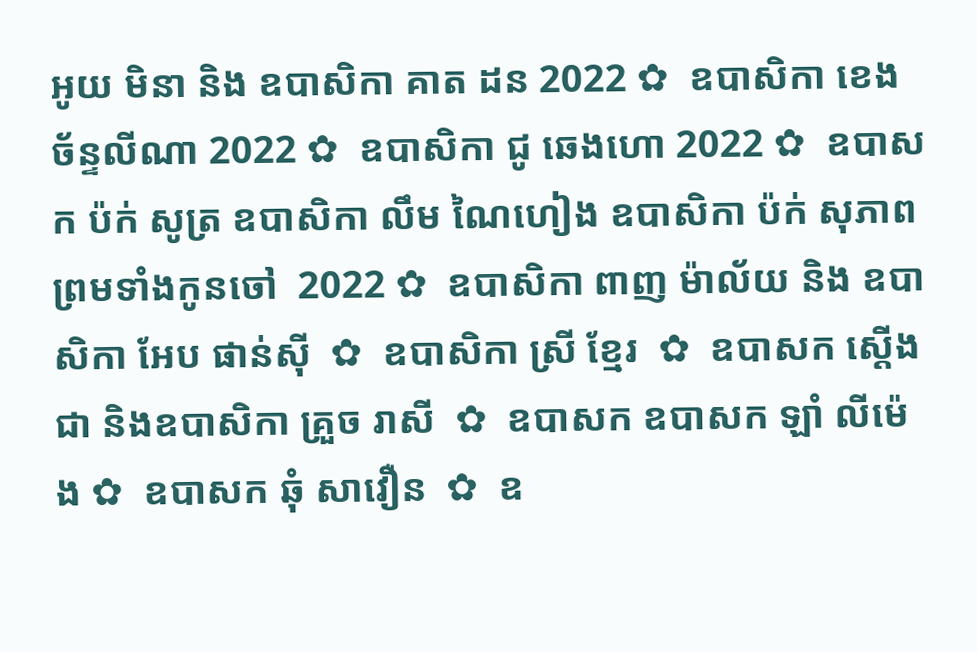អូយ មិនា និង ឧបាសិកា គាត ដន 2022 ✿  ឧបាសិកា ខេង ច័ន្ទលីណា 2022 ✿  ឧបាសិកា ជូ ឆេងហោ 2022 ✿  ឧបាសក ប៉ក់ សូត្រ ឧបាសិកា លឹម ណៃហៀង ឧបាសិកា ប៉ក់ សុភាព ព្រមទាំងកូនចៅ  2022 ✿  ឧបាសិកា ពាញ ម៉ាល័យ និង ឧបាសិកា អែប ផាន់ស៊ី  ✿  ឧបាសិកា ស្រី ខ្មែរ  ✿  ឧបាសក ស្តើង ជា និងឧបាសិកា គ្រួច រាសី  ✿  ឧបាសក ឧបាសក ឡាំ លីម៉េង ✿  ឧបាសក ឆុំ សាវឿន  ✿  ឧ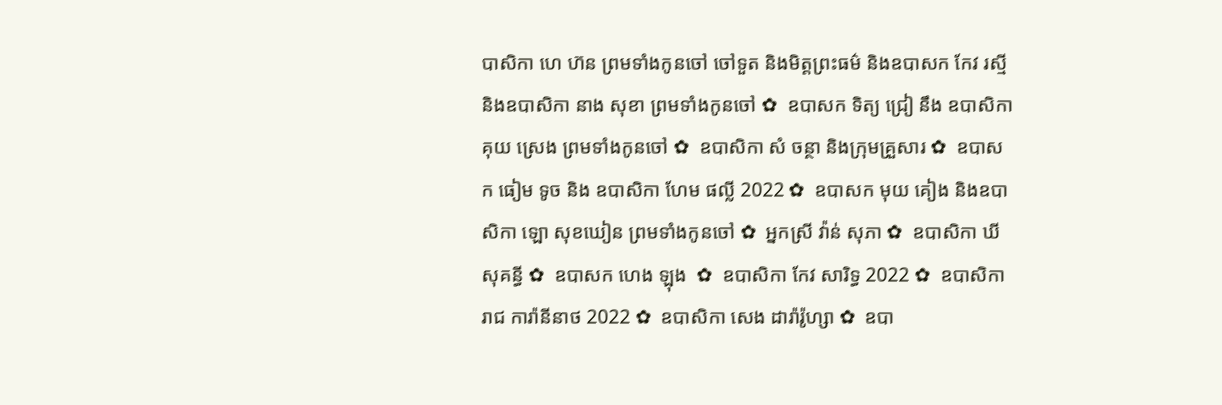បាសិកា ហេ ហ៊ន ព្រមទាំងកូនចៅ ចៅទួត និងមិត្តព្រះធម៌ និងឧបាសក កែវ រស្មី និងឧបាសិកា នាង សុខា ព្រមទាំងកូនចៅ ✿  ឧបាសក ទិត្យ ជ្រៀ នឹង ឧបាសិកា គុយ ស្រេង ព្រមទាំងកូនចៅ ✿  ឧបាសិកា សំ ចន្ថា និងក្រុមគ្រួសារ ✿  ឧបាសក ធៀម ទូច និង ឧបាសិកា ហែម ផល្លី 2022 ✿  ឧបាសក មុយ គៀង និងឧបាសិកា ឡោ សុខឃៀន ព្រមទាំងកូនចៅ ✿  អ្នកស្រី វ៉ាន់ សុភា ✿  ឧបាសិកា ឃី សុគន្ធី ✿  ឧបាសក ហេង ឡុង  ✿  ឧបាសិកា កែវ សារិទ្ធ 2022 ✿  ឧបាសិកា រាជ ការ៉ានីនាថ 2022 ✿  ឧបាសិកា សេង ដារ៉ារ៉ូហ្សា ✿  ឧបា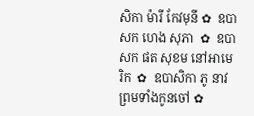សិកា ម៉ារី កែវមុនី ✿  ឧបាសក ហេង សុភា  ✿  ឧបាសក ផត សុខម នៅអាមេរិក  ✿  ឧបាសិកា ភូ នាវ ព្រមទាំងកូនចៅ ✿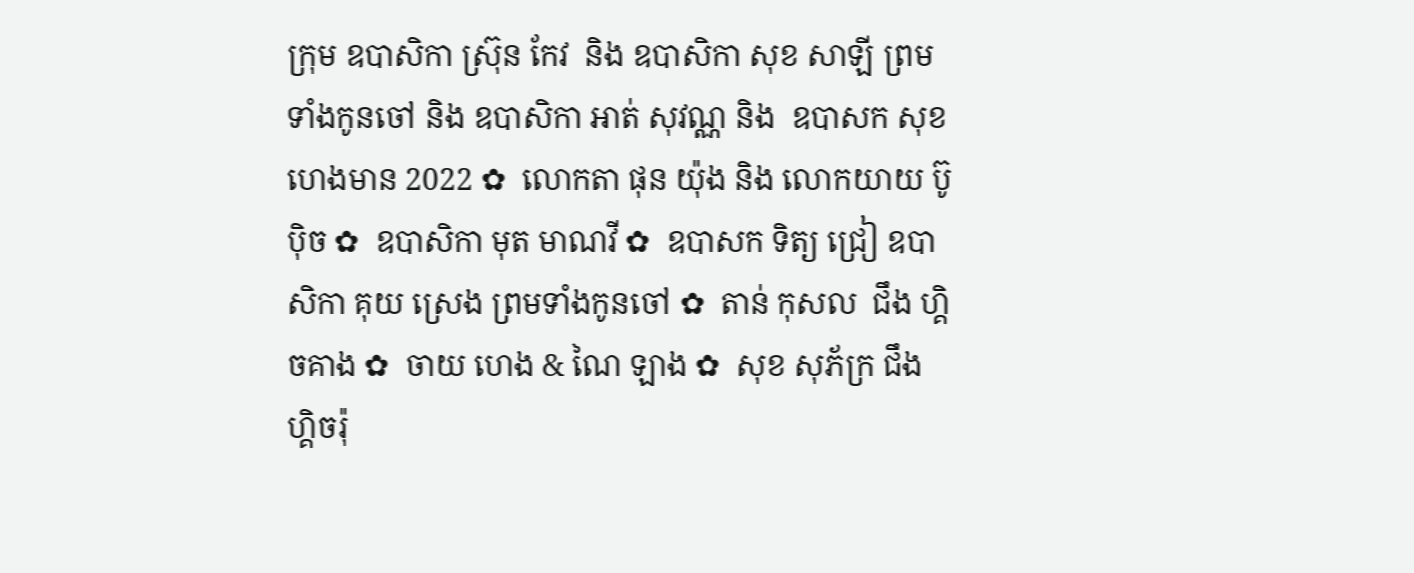ក្រុម ឧបាសិកា ស្រ៊ុន កែវ  និង ឧបាសិកា សុខ សាឡី ព្រមទាំងកូនចៅ និង ឧបាសិកា អាត់ សុវណ្ណ និង  ឧបាសក សុខ ហេងមាន 2022 ✿  លោកតា ផុន យ៉ុង និង លោកយាយ ប៊ូ ប៉ិច ✿  ឧបាសិកា មុត មាណវី ✿  ឧបាសក ទិត្យ ជ្រៀ ឧបាសិកា គុយ ស្រេង ព្រមទាំងកូនចៅ ✿  តាន់ កុសល  ជឹង ហ្គិចគាង ✿  ចាយ ហេង & ណៃ ឡាង ✿  សុខ សុភ័ក្រ ជឹង ហ្គិចរ៉ុ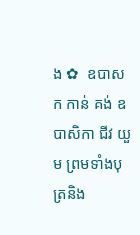ង ✿  ឧបាសក កាន់ គង់ ឧបាសិកា ជីវ យួម ព្រមទាំងបុត្រនិង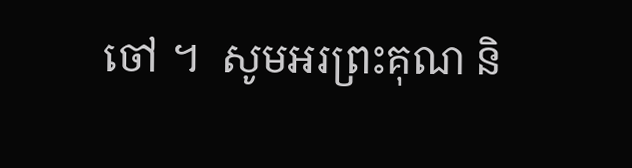ចៅ ។  សូមអរព្រះគុណ និ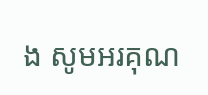ង សូមអរគុណ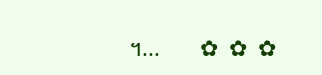។...       ✿  ✿  ✿